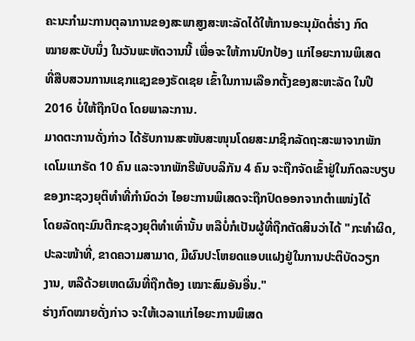ຄະນະກຳມະການຕຸລາການຂອງສະພາສູງສະຫະລັດໄດ້ໃຫ້ການອະນຸມັດຕໍ່ຮ່າງ ກົດ
ໝາຍສະບັບນຶ່ງ ໃນວັນພະຫັດວານນີ້ ເພື່ອຈະໃຫ້ການປົກປ້ອງ ແກ່ໄອຍະການພິເສດ
ທີ່ສືບສວນການແຊກແຊງຂອງຣັດເຊຍ ເຂົ້າໃນການເລືອກຕັ້ງຂອງສະຫະລັດ ໃນປີ
2016 ບໍ່ໃຫ້ຖືກປົດ ໂດຍພາລະການ.
ມາດຕະການດັ່ງກ່າວ ໄດ້ຮັບການສະໜັບສະໜຸນໂດຍສະມາຊິກລັດຖະສະພາຈາກພັກ
ເດໂມແກຣັດ 10 ຄົນ ແລະຈາກພັກຣີພັບບລິກັນ 4 ຄົນ ຈະຖືກຈັດເຂົ້າຢູ່ໃນກົດລະບຽບ
ຂອງກະຊວງຍຸຕິທໍາທີ່ກໍານົດວ່າ ໄອຍະການພິເສດຈະຖືກປົດອອກຈາກຕໍາແໜ່ງໄດ້
ໂດຍລັດຖະມົນຕີກະຊວງຍຸຕິທໍາເທົ່ານັ້ນ ຫລືບໍ່ກໍເປັນຜູ້ທີ່ຖືກຕັດສິນວ່າໄດ້ "ກະທໍາຜິດ,
ປະລະໜ້າທີ່, ຂາດຄວາມສາມາດ, ມີຜົນປະໂຫຍດແອບແຝງຢູ່ໃນການປະຕິບັດວຽກ
ງານ, ຫລືດ້ວຍເຫດຜົນທີ່ຖືກຕ້ອງ ເໝາະສົມອັນອື່ນ."
ຮ່າງກົດໝາຍດັ່ງກ່າວ ຈະໃຫ້ເວລາແກ່ໄອຍະການພິເສດ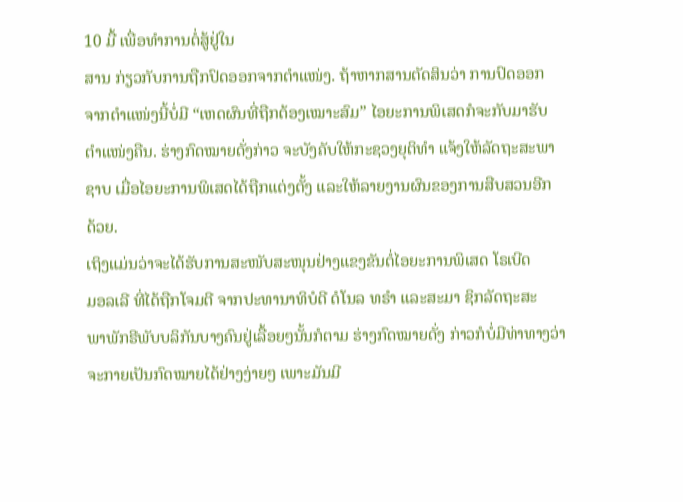10 ມື້ ເພື່ອທໍາການຕໍ່ສູ້ຢູ່ໃນ
ສານ ກ່ຽວກັບການຖືກປົດອອກຈາກຕໍາແໜ່ງ. ຖ້າຫາກສານຕັດສິນວ່າ ການປົດອອກ
ຈາກຕໍາແໜ່ງນີ້ບໍ່ມີ “ເຫດຜົນທີ່ຖືກຕ້ອງເໝາະສົມ” ໄອຍະການພິເສດກໍຈະກັບມາຮັບ
ຕໍາແໜ່ງຄືນ. ຮ່າງກົດໝາຍດັ່ງກ່າວ ຈະບັງຄັບໃຫ້ກະຊວງຍຸຕິທໍາ ແຈ້ງໃຫ້ລັດຖະສະພາ
ຊາບ ເມື່ອໄອຍະການພິເສດໄດ້ຖືກແຕ່ງຕັ້ງ ແລະໃຫ້ລາຍງານຜົນຂອງການສືບສວນອີກ
ດ້ວຍ.
ເຖິງແມ່ນວ່າຈະໄດ້ຮັບການສະໜັບສະໜຸນຢ່າງແຂງຂັນຕໍ່ໄອຍະການພິເສດ ໂຣເບີດ
ມອລເລີ ທີ່ໄດ້ຖືກໂຈມຕີ ຈາກປະທານາທິບໍດີ ດໍໂນລ ທຣໍາ ແລະສະມາ ຊິກລັດຖະສະ
ພາພັກຣີພັບບລິກັນບາງຄົນຢູ່ເລື້ອຍໆນັ້ນກໍຕາມ ຮ່າງກົດໝາຍດັ່ງ ກ່າວກໍບໍ່ມີທ່າທາງວ່າ
ຈະກາຍເປັນກົດໝາຍໄດ້ຢ່າງງ່າຍໆ ເພາະມັນມີ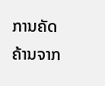ການຄັດ ຄ້ານຈາກ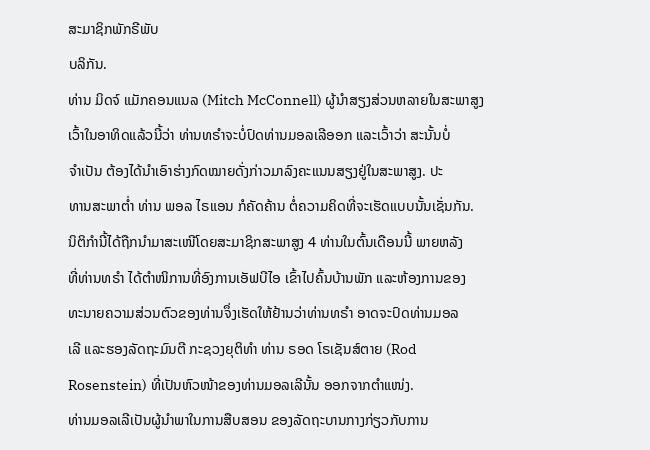ສະມາຊິກພັກຣີພັບ
ບລິກັນ.
ທ່ານ ມິດຈ໌ ແມັກຄອນແນລ (Mitch McConnell) ຜູ້ນໍາສຽງສ່ວນຫລາຍໃນສະພາສູງ
ເວົ້າໃນອາທິດແລ້ວນີ້ວ່າ ທ່ານທຣໍາຈະບໍ່ປົດທ່ານມອລເລີອອກ ແລະເວົ້າວ່າ ສະນັ້ນບໍ່
ຈໍາເປັນ ຕ້ອງໄດ້ນໍາເອົາຮ່າງກົດໝາຍດັ່ງກ່າວມາລົງຄະແນນສຽງຢູ່ໃນສະພາສູງ. ປະ
ທານສະພາຕໍ່າ ທ່ານ ພອລ ໄຣແອນ ກໍຄັດຄ້ານ ຕໍ່ຄວາມຄິດທີ່ຈະເຮັດແບບນັ້ນເຊັ່ນກັນ.
ນິຕິກໍານີ້ໄດ້ຖືກນໍາມາສະເໜີໂດຍສະມາຊິກສະພາສູງ 4 ທ່ານໃນຕົ້ນເດືອນນີ້ ພາຍຫລັງ
ທີ່ທ່ານທຣໍາ ໄດ້ຕໍາໜິການທີ່ອົງການເອັຟບີໄອ ເຂົ້າໄປຄົ້ນບ້ານພັກ ແລະຫ້ອງການຂອງ
ທະນາຍຄວາມສ່ວນຕົວຂອງທ່ານຈຶ່ງເຮັດໃຫ້ຢ້ານວ່າທ່ານທຣໍາ ອາດຈະປົດທ່ານມອລ
ເລີ ແລະຮອງລັດຖະມົນຕີ ກະຊວງຍຸຕິທໍາ ທ່ານ ຣອດ ໂຣເຊັນສ໌ຕາຍ (Rod
Rosenstein) ທີ່ເປັນຫົວໜ້າຂອງທ່ານມອລເລີນັ້ນ ອອກຈາກຕໍາແໜ່ງ.
ທ່ານມອລເລີເປັນຜູ້ນໍາພາໃນການສືບສອນ ຂອງລັດຖະບານກາງກ່ຽວກັບການ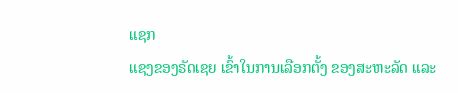ແຊກ
ແຊງຂອງຣັດເຊຍ ເຂົ້າໃນການເລືອກຕັ້ງ ຂອງສະຫະລັດ ແລະ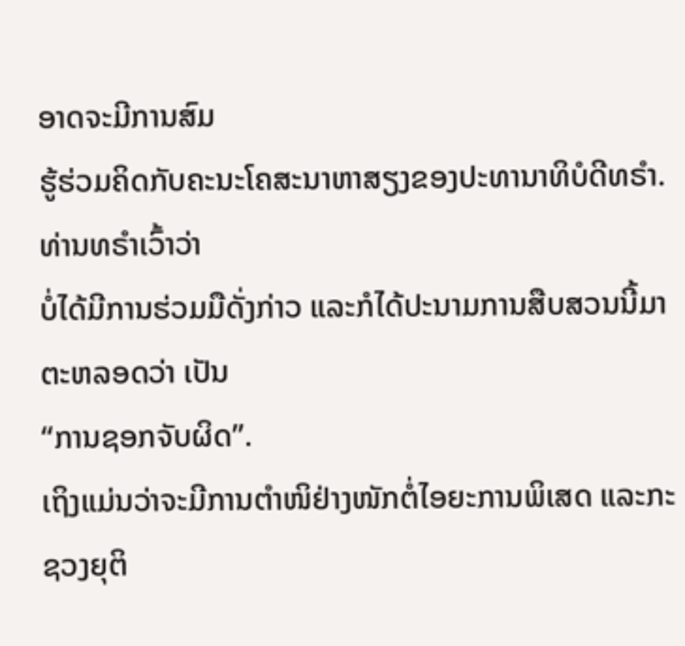ອາດຈະມີການສົມ
ຮູ້ຮ່ວມຄິດກັບຄະນະໂຄສະນາຫາສຽງຂອງປະທານາທິບໍດີທຣໍາ. ທ່ານທຣໍາເວົ້າວ່າ
ບໍ່ໄດ້ມີການຮ່ວມມືດັ່ງກ່າວ ແລະກໍໄດ້ປະນາມການສືບສວນນີ້ມາຕະຫລອດວ່າ ເປັນ
“ການຊອກຈັບຜິດ”.
ເຖິງແມ່ນວ່າຈະມີການຕໍາໜິຢ່າງໜັກຕໍ່ໄອຍະການພິເສດ ແລະກະຊວງຍຸຕິ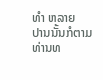ທໍາ ຫລາຍ
ປານນັ້ນກໍຕາມ ທ່ານທ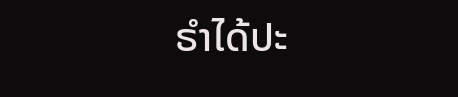ຣໍາໄດ້ປະ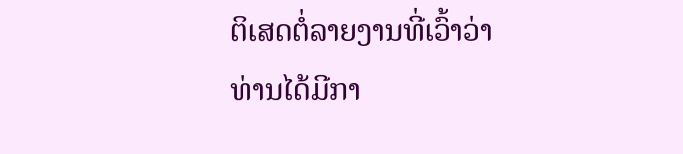ຕິເສດຕໍ່ລາຍງານທີ່ເວົ້າວ່າ ທ່ານໄດ້ມີກາ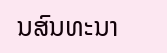ນສົນທະນາ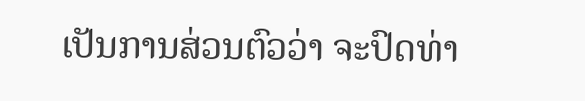ເປັນການສ່ວນຕົວວ່າ ຈະປົດທ່າ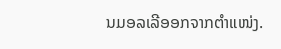ນມອລເລີອອກຈາກຕໍາແໜ່ງ.